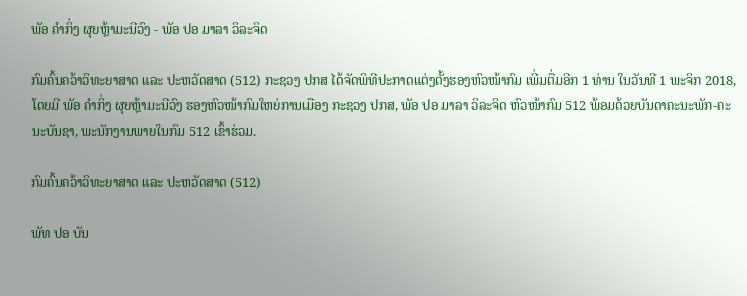ພັອ ຄຳກິ່ງ ຜຸຍຫຼ້າມະນີວົງ - ພັອ ປອ ມາລາ ວິລະຈິດ

ກົມຄົ້ນຄວ້າວິທະຍາສາດ ແລະ ປະຫວັດສາດ (512) ກະຊວງ ປກສ ໄດ້ຈັດພິທີປະກາດແຕ່ງຕັ້ງຮອງຫົວໜ້າກົມ ເພີ່ມຕື່ມອີກ 1 ທ່ານ ໃນວັນທີ 1 ພະຈິກ 2018, ໂດຍມີ ພັອ ຄຳກິ່ງ ຜຸຍຫຼ້າມະນີວົງ ຮອງຫົວໜ້າກົມໃຫຍ່ການເມືອງ ກະຊວງ ປກສ, ພັອ ປອ ມາລາ ວິລະຈິດ ຫົວໜ້າກົມ 512 ພ້ອມດ້ວຍບັນດາຄະນະພັກ-ຄະນະບັນຊາ, ພະນັກງານພາຍໃນກົມ 512 ເຂົ້າຮ່ວມ.

ກົມຄົ້ນຄວ້າວິທະຍາສາດ ແລະ ປະຫວັດສາດ (512)

ພັທ ປອ ບັນ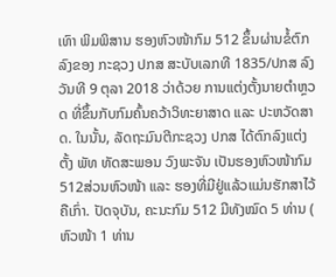ເທົາ ພິມພິສານ ຮອງຫົວໜ້າກົມ 512 ຂຶ້ນຜ່ານຂໍ້ຕົກລົງຂອງ ກະຊວງ ປກສ ສະບັບເລກທີ 1835/ປກສ ລົງວັນທີ 9 ຕຸລາ 2018 ວ່າດ້ວຍ ການແຕ່ງຕັ້ງນາຍຕຳຫຼວດ ທີ່ຂຶ້ນກັບກົມຄົ້ນຄວ້າວິທະຍາສາດ ແລະ ປະຫວັດສາດ. ໃນນັ້ນ, ລັດຖະມົນຕີກະຊວງ ປກສ ໄດ້ຕົກລົງແຕ່ງຕັ້ງ ພັທ ທັດສະພອນ ວົງພະຈັນ ເປັນຮອງຫົວໜ້າກົມ 512ສ່ວນຫົວໜ້າ ແລະ ຮອງທີ່ມີຢູ່ແລ້ວແມ່ນຮັກສາໄວ້ຄືເກົ່າ. ປັດຈຸບັນ, ຄະນະກົມ 512 ມີທັງໝົດ 5 ທ່ານ ( ຫົວໜ້າ 1 ທ່ານ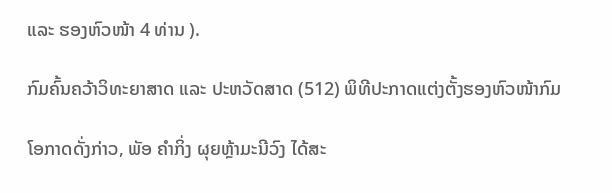ແລະ ຮອງຫົວໜ້າ 4 ທ່ານ ).

ກົມຄົ້ນຄວ້າວິທະຍາສາດ ແລະ ປະຫວັດສາດ (512) ພິທີປະກາດແຕ່ງຕັ້ງຮອງຫົວໜ້າກົມ

ໂອກາດດັ່ງກ່າວ, ພັອ ຄຳກິ່ງ ຜຸຍຫຼ້າມະນີວົງ ໄດ້ສະ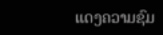ແດງຄວາມຊົມ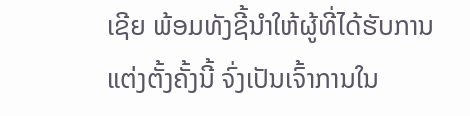ເຊີຍ ພ້ອມທັງຊີ້ນຳໃຫ້ຜູ້ທີ່ໄດ້ຮັບການແຕ່ງຕັ້ງຄັ້ງນີ້ ຈົ່ງເປັນເຈົ້າການໃນ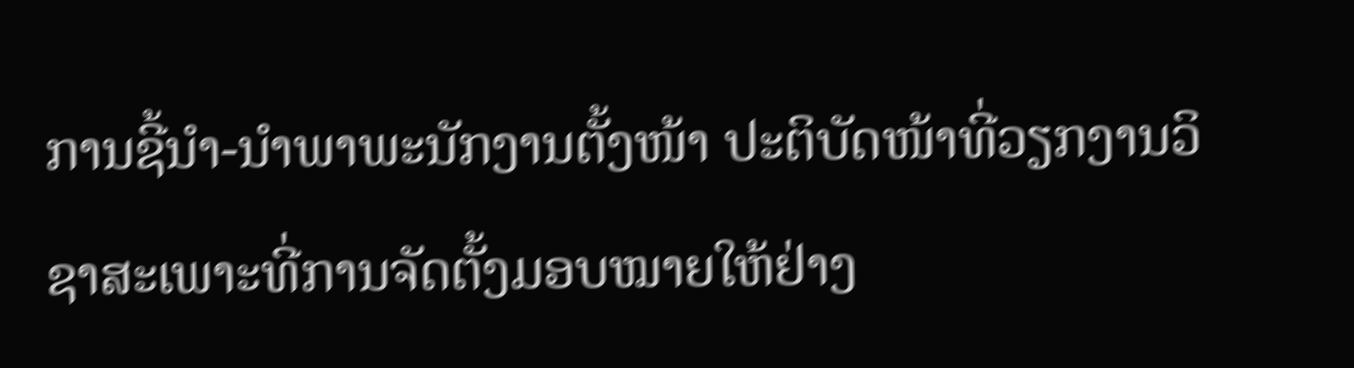ການຊີ້ນຳ-ນຳພາພະນັກງານຕັ້ງໜ້າ ປະຕິບັດໜ້າທີ່ວຽກງານວິຊາສະເພາະທີ່ການຈັດຕັ້ງມອບໝາຍໃຫ້ຢ່າງ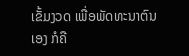ເຂັ້ມງວດ ເພື່ອພັດທະນາຕົນເອງ ກໍຄື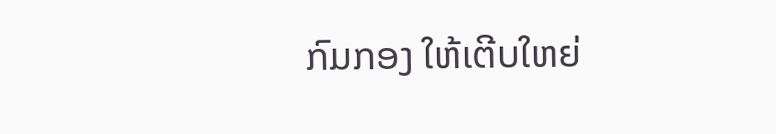ກົມກອງ ໃຫ້ເຕີບໃຫຍ່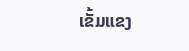ເຂັ້ມແຂງ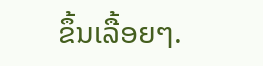ຂຶ້ນເລື້ອຍໆ.